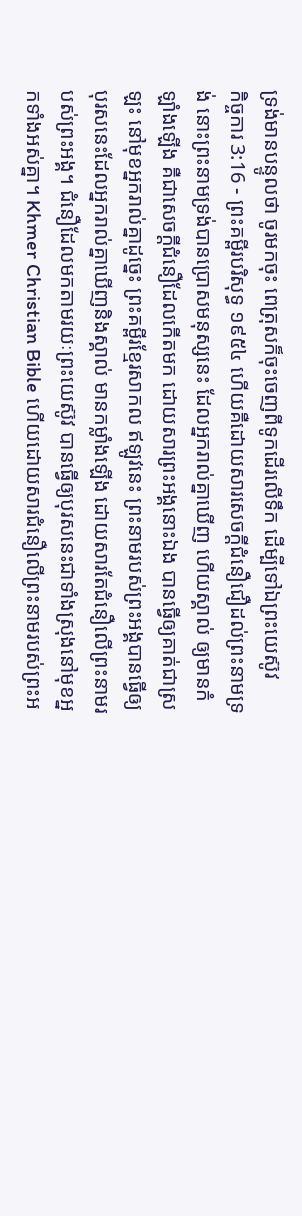ទ្រង់មានបន្ទូលថា ចូរមកចុះ ពេត្រុសក៏ចុះចេញពីទូកដើរលើទឹក ដើម្បីទៅឯព្រះយេស៊ូវ
កិច្ចការ 3:16 - ព្រះគម្ពីរបរិសុទ្ធ ១៩៥៤ ហើយគឺដោយសារសេចក្ដីជំនឿជឿដល់ព្រះនាមទ្រង់ នោះព្រះនាមទ្រង់បានប្រោសមនុស្សនេះ ដែលអ្នករាល់គ្នាឃើញ ហើយស្គាល់ ឲ្យមានកំឡាំងឡើង គឺជាសេចក្ដីជំនឿដែលកើតមក ដោយសារព្រះអង្គនោះឯង បានធ្វើឲ្យគាត់ជាស្រឡះ នៅមុខអ្នករាល់គ្នាដូច្នេះ ព្រះគម្ពីរខ្មែរសាកល ឥឡូវនេះ ព្រះនាមរបស់ព្រះអង្គបានធ្វើឲ្យបុរសនេះដែលអ្នករាល់គ្នាឃើញនិងស្គាល់ មានកម្លាំងឡើង ដោយសារតែជំនឿលើព្រះនាមរបស់ព្រះអង្គ។ ជំនឿដែលមកតាមរយៈព្រះយេស៊ូវ បានធ្វើឲ្យបុរសនេះជាទាំងស្រុងនៅមុខអ្នកទាំងអស់គ្នា។ Khmer Christian Bible ហើយដោយសារជំនឿលើព្រះនាមរបស់ព្រះអ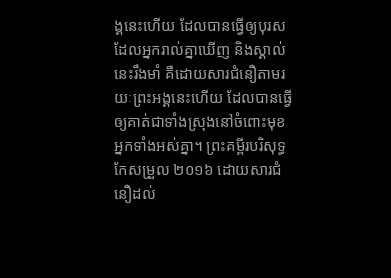ង្គនេះហើយ ដែលបានធ្វើឲ្យបុរសដែលអ្នករាល់គ្នាឃើញ និងស្គាល់នេះរឹងមាំ គឺដោយសារជំនឿតាមរយៈព្រះអង្គនេះហើយ ដែលបានធ្វើឲ្យគាត់ជាទាំងស្រុងនៅចំពោះមុខអ្នកទាំងអស់គ្នា។ ព្រះគម្ពីរបរិសុទ្ធកែសម្រួល ២០១៦ ដោយសារជំនឿដល់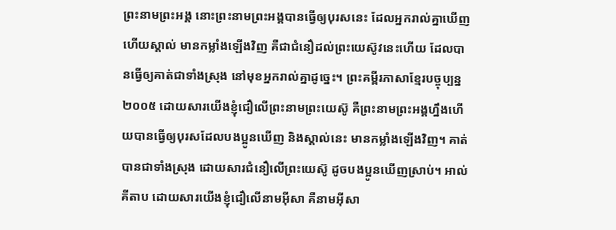ព្រះនាមព្រះអង្គ នោះព្រះនាមព្រះអង្គបានធ្វើឲ្យបុរសនេះ ដែលអ្នករាល់គ្នាឃើញ ហើយស្គាល់ មានកម្លាំងឡើងវិញ គឺជាជំនឿដល់ព្រះយេស៊ូវនេះហើយ ដែលបានធ្វើឲ្យគាត់ជាទាំងស្រុង នៅមុខអ្នករាល់គ្នាដូច្នេះ។ ព្រះគម្ពីរភាសាខ្មែរបច្ចុប្បន្ន ២០០៥ ដោយសារយើងខ្ញុំជឿលើព្រះនាមព្រះយេស៊ូ គឺព្រះនាមព្រះអង្គហ្នឹងហើយបានធ្វើឲ្យបុរសដែលបងប្អូនឃើញ និងស្គាល់នេះ មានកម្លាំងឡើងវិញ។ គាត់បានជាទាំងស្រុង ដោយសារជំនឿលើព្រះយេស៊ូ ដូចបងប្អូនឃើញស្រាប់។ អាល់គីតាប ដោយសារយើងខ្ញុំជឿលើនាមអ៊ីសា គឺនាមអ៊ីសា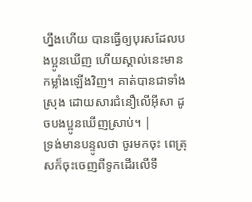ហ្នឹងហើយ បានធ្វើឲ្យបុរសដែលបងប្អូនឃើញ ហើយស្គាល់នេះមានកម្លាំងឡើងវិញ។ គាត់បានជាទាំងស្រុង ដោយសារជំនឿលើអ៊ីសា ដូចបងប្អូនឃើញស្រាប់។ |
ទ្រង់មានបន្ទូលថា ចូរមកចុះ ពេត្រុសក៏ចុះចេញពីទូកដើរលើទឹ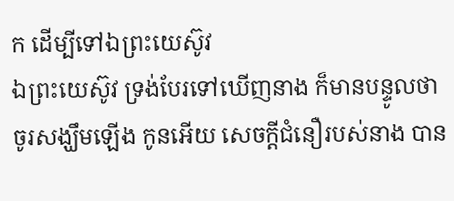ក ដើម្បីទៅឯព្រះយេស៊ូវ
ឯព្រះយេស៊ូវ ទ្រង់បែរទៅឃើញនាង ក៏មានបន្ទូលថា ចូរសង្ឃឹមឡើង កូនអើយ សេចក្ដីជំនឿរបស់នាង បាន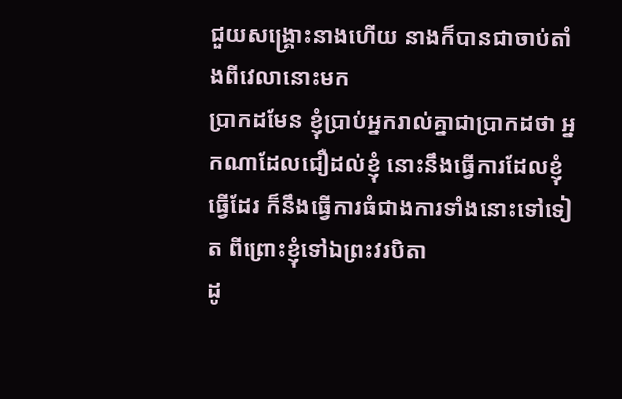ជួយសង្គ្រោះនាងហើយ នាងក៏បានជាចាប់តាំងពីវេលានោះមក
ប្រាកដមែន ខ្ញុំប្រាប់អ្នករាល់គ្នាជាប្រាកដថា អ្នកណាដែលជឿដល់ខ្ញុំ នោះនឹងធ្វើការដែលខ្ញុំធ្វើដែរ ក៏នឹងធ្វើការធំជាងការទាំងនោះទៅទៀត ពីព្រោះខ្ញុំទៅឯព្រះវរបិតា
ដូ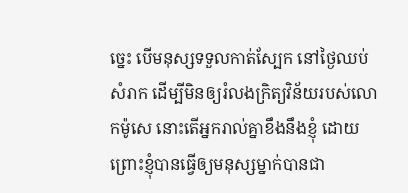ច្នេះ បើមនុស្សទទួលកាត់ស្បែក នៅថ្ងៃឈប់សំរាក ដើម្បីមិនឲ្យរំលងក្រិត្យវិន័យរបស់លោកម៉ូសេ នោះតើអ្នករាល់គ្នាខឹងនឹងខ្ញុំ ដោយព្រោះខ្ញុំបានធ្វើឲ្យមនុស្សម្នាក់បានជា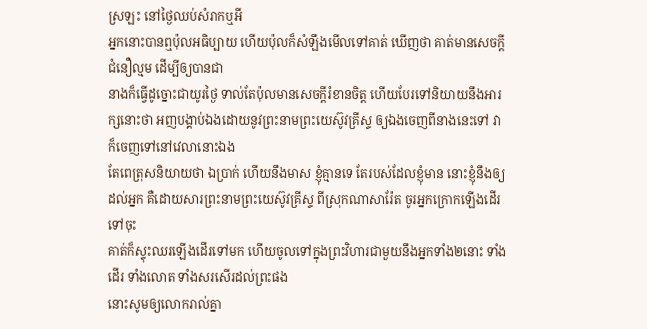ស្រឡះ នៅថ្ងៃឈប់សំរាកឬអី
អ្នកនោះបានឮប៉ុលអធិប្បាយ ហើយប៉ុលក៏សំឡឹងមើលទៅគាត់ ឃើញថា គាត់មានសេចក្ដីជំនឿល្មម ដើម្បីឲ្យបានជា
នាងក៏ធ្វើដូច្នោះជាយូរថ្ងៃ ទាល់តែប៉ុលមានសេចក្ដីរំខានចិត្ត ហើយបែរទៅនិយាយនឹងអារក្សនោះថា អញបង្គាប់ឯងដោយនូវព្រះនាមព្រះយេស៊ូវគ្រីស្ទ ឲ្យឯងចេញពីនាងនេះទៅ វាក៏ចេញទៅនៅវេលានោះឯង
តែពេត្រុសនិយាយថា ឯប្រាក់ ហើយនឹងមាស ខ្ញុំគ្មានទេ តែរបស់ដែលខ្ញុំមាន នោះខ្ញុំនឹងឲ្យដល់អ្នក គឺដោយសារព្រះនាមព្រះយេស៊ូវគ្រីស្ទ ពីស្រុកណាសារ៉ែត ចូរអ្នកក្រោកឡើងដើរទៅចុះ
គាត់ក៏ស្ទុះឈរឡើងដើរទៅមក ហើយចូលទៅក្នុងព្រះវិហារជាមួយនឹងអ្នកទាំង២នោះ ទាំងដើរ ទាំងលោត ទាំងសរសើរដល់ព្រះផង
នោះសូមឲ្យលោករាល់គ្នា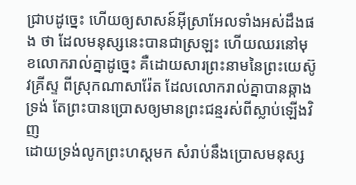ជ្រាបដូច្នេះ ហើយឲ្យសាសន៍អ៊ីស្រាអែលទាំងអស់ដឹងផង ថា ដែលមនុស្សនេះបានជាស្រឡះ ហើយឈរនៅមុខលោករាល់គ្នាដូច្នេះ គឺដោយសារព្រះនាមនៃព្រះយេស៊ូវគ្រីស្ទ ពីស្រុកណាសារ៉ែត ដែលលោករាល់គ្នាបានឆ្កាងទ្រង់ តែព្រះបានប្រោសឲ្យមានព្រះជន្មរស់ពីស្លាប់ឡើងវិញ
ដោយទ្រង់លូកព្រះហស្តមក សំរាប់នឹងប្រោសមនុស្ស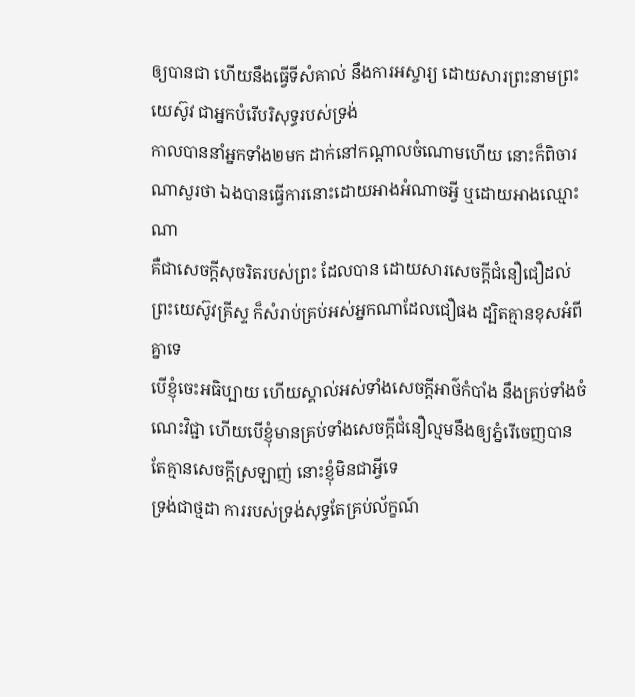ឲ្យបានជា ហើយនឹងធ្វើទីសំគាល់ នឹងការអស្ចារ្យ ដោយសារព្រះនាមព្រះយេស៊ូវ ជាអ្នកបំរើបរិសុទ្ធរបស់ទ្រង់
កាលបាននាំអ្នកទាំង២មក ដាក់នៅកណ្តាលចំណោមហើយ នោះក៏ពិចារណាសួរថា ឯងបានធ្វើការនោះដោយអាងអំណាចអ្វី ឬដោយអាងឈ្មោះណា
គឺជាសេចក្ដីសុចរិតរបស់ព្រះ ដែលបាន ដោយសារសេចក្ដីជំនឿជឿដល់ព្រះយេស៊ូវគ្រីស្ទ ក៏សំរាប់គ្រប់អស់អ្នកណាដែលជឿផង ដ្បិតគ្មានខុសអំពីគ្នាទេ
បើខ្ញុំចេះអធិប្បាយ ហើយស្គាល់អស់ទាំងសេចក្ដីអាថ៌កំបាំង នឹងគ្រប់ទាំងចំណេះវិជ្ជា ហើយបើខ្ញុំមានគ្រប់ទាំងសេចក្ដីជំនឿល្មមនឹងឲ្យភ្នំរើចេញបាន តែគ្មានសេចក្ដីស្រឡាញ់ នោះខ្ញុំមិនជាអ្វីទេ
ទ្រង់ជាថ្មដា ការរបស់ទ្រង់សុទ្ធតែគ្រប់ល័ក្ខណ៍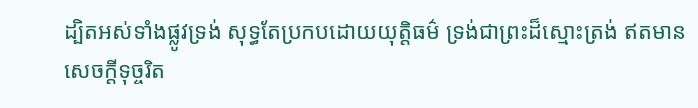ដ្បិតអស់ទាំងផ្លូវទ្រង់ សុទ្ធតែប្រកបដោយយុត្តិធម៌ ទ្រង់ជាព្រះដ៏ស្មោះត្រង់ ឥតមានសេចក្ដីទុច្ចរិត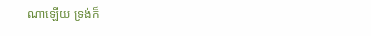ណាឡើយ ទ្រង់ក៏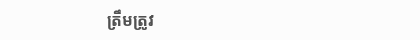ត្រឹមត្រូវ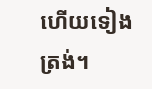ហើយទៀងត្រង់។